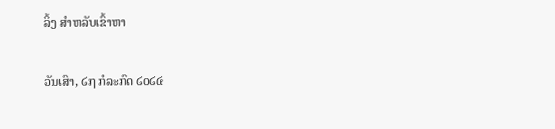ລິ້ງ ສຳຫລັບເຂົ້າຫາ

ວັນເສົາ, ໒໗ ກໍລະກົດ ໒໐໒໔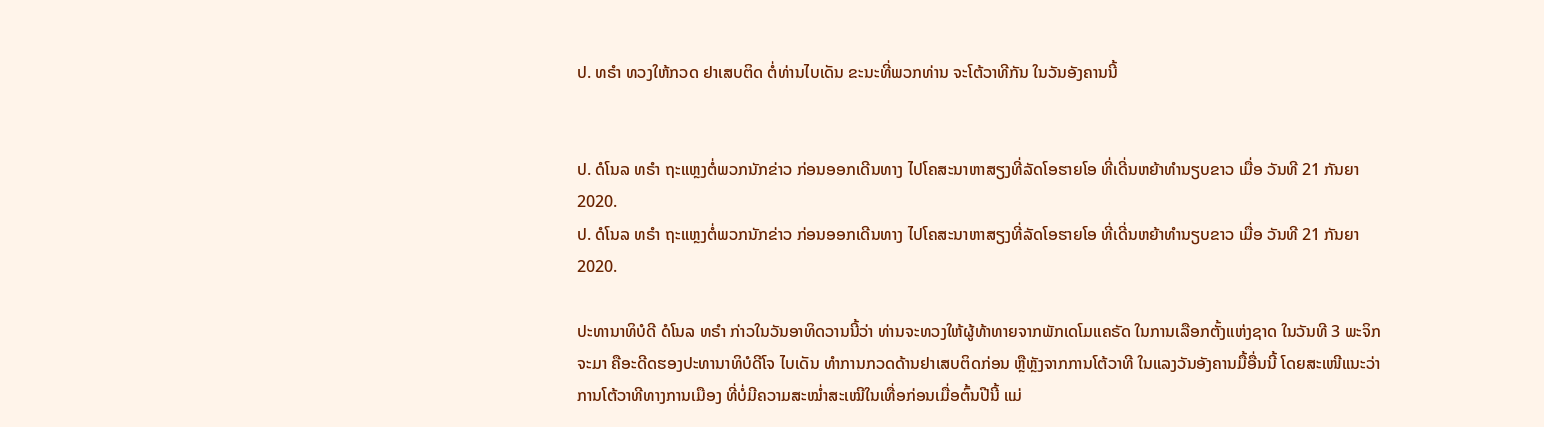ປ. ທຣຳ ທວງໃຫ້ກວດ ຢາເສບຕິດ ຕໍ່ທ່ານໄບເດັນ ຂະນະທີ່ພວກທ່ານ ຈະໂຕ້ວາທີກັນ ໃນວັນອັງຄານນີ້


ປ. ດໍໂນລ ທຣຳ ຖະແຫຼງຕໍ່ພວກນັກຂ່າວ ກ່ອນອອກເດີນທາງ ໄປໂຄສະນາຫາສຽງທີ່ລັດໂອຮາຍໂອ ທີ່ເດີ່ນຫຍ້າທຳນຽບຂາວ ເມື່ອ ວັນທີ 21 ກັນຍາ 2020.
ປ. ດໍໂນລ ທຣຳ ຖະແຫຼງຕໍ່ພວກນັກຂ່າວ ກ່ອນອອກເດີນທາງ ໄປໂຄສະນາຫາສຽງທີ່ລັດໂອຮາຍໂອ ທີ່ເດີ່ນຫຍ້າທຳນຽບຂາວ ເມື່ອ ວັນທີ 21 ກັນຍາ 2020.

ປະທານາທິບໍດີ ດໍໂນລ ທຣຳ ກ່າວໃນວັນອາທິດວານນີ້ວ່າ ທ່ານຈະທວງໃຫ້ຜູ້ທ້າທາຍຈາກພັກເດໂມແຄຣັດ ໃນການເລືອກຕັ້ງແຫ່ງຊາດ ໃນວັນທີ 3 ພະຈິກຈະມາ ຄືອະດີດຮອງປະທານາທິບໍດີໂຈ ໄບເດັນ ທຳການກວດດ້ານຢາເສບຕິດກ່ອນ ຫຼືຫຼັງຈາກການໂຕ້ວາທີ ໃນແລງວັນອັງຄານມື້ອື່ນນີ້ ໂດຍສະເໜີແນະວ່າການໂຕ້ວາທີທາງການເມືອງ ທີ່ບໍ່ມີຄວາມສະໝ່ຳສະເໝີໃນເທື່ອກ່ອນເມື່ອຕົ້ນປີນີ້ ແມ່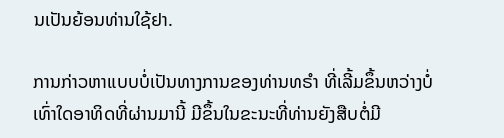ນເປັນຍ້ອນທ່ານໃຊ້ຢາ.

ການກ່າວຫາແບບບໍ່ເປັນທາງການຂອງທ່ານທຣຳ ທີ່ເລີ້ມຂຶ້ນຫວ່າງບໍ່ເທົ່າໃດອາທິດທີ່ຜ່ານມານີ້ ມີຂຶ້ນໃນຂະນະທີ່ທ່ານຍັງສືບຕໍ່ມີ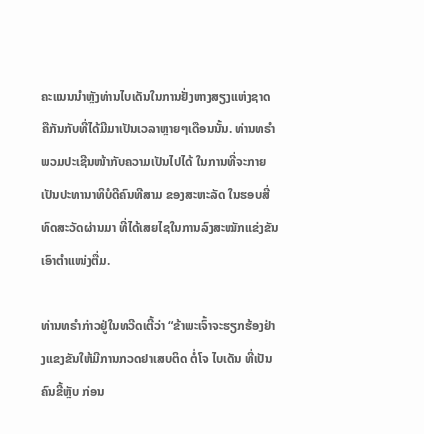ຄະແນນນຳຫຼັງທ່ານໄບເດັນໃນການຢັ່ງຫາງສຽງແຫ່ງຊາດ ຄືກັນກັບທີ່ໄດ້ມີມາເປັນເວລາຫຼາຍໆເດືອນນັ້ນ. ທ່ານທຣຳພວມປະເຊີນໜ້າກັບຄວາມເປັນໄປໄດ້ ໃນການທີ່ຈະກາຍເປັນປະທານາທິບໍດີຄົນທີສາມ ຂອງສະຫະລັດ ໃນຮອບສີ່ທົດສະວັດຜ່ານມາ ທີ່ໄດ້ເສຍໄຊໃນການລົງສະໝັກແຂ່ງຂັນເອົາຕຳແໜ່ງຕື່ມ.

ທ່ານທຣຳກ່າວຢູ່ໃນທວີດເຕີ້ວ່າ “ຂ້າພະເຈົ້າຈະຮຽກຮ້ອງຢ່າງແຂງຂັນໃຫ້ມີການກວດຢາເສບຕິດ ຕໍ່ໂຈ ໄບເດັນ ທີ່ເປັນຄົນຂີ້ຫຼັບ ກ່ອນ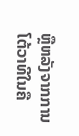ຫຼືຫລັງຈາກການໂຕ້ວາທີໃນຄື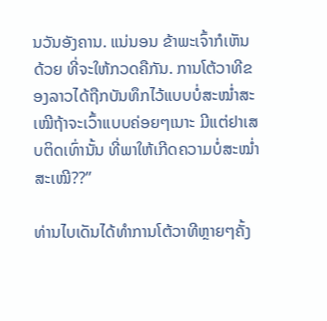ນວັນອັງຄານ. ແນ່ນອນ ຂ້າພະເຈົ້າກໍເຫັນດ້ວຍ ທີ່ຈະໃຫ້ກວດຄືກັນ. ການໂຕ້ວາທີຂອງລາວໄດ້ຖືກບັນທຶກໄວ້ແບບບໍ່ສະໝ່ຳສະເໝີຖ້າຈະເວົ້າແບບຄ່ອຍໆເນາະ ມີແຕ່ຢາເສບຕິດເທົ່ານັ້ນ ທີ່ພາໃຫ້ເກີດຄວາມບໍ່ສະໝ່ຳສະເໝີ??”

ທ່ານໄບເດັນໄດ້ທຳການໂຕ້ວາທີຫຼາຍໆຄັ້ງ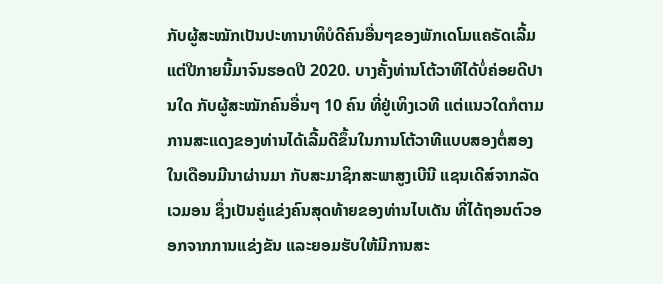ກັບຜູ້ສະໝັກເປັນປະທານາທິບໍດີຄົນອື່ນໆຂອງພັກເດໂມແຄຣັດເລີ້ມແຕ່ປີກາຍນີ້ມາຈົນຮອດປີ 2020. ບາງຄັ້ງທ່ານໂຕ້ວາທີໄດ້ບໍ່ຄ່ອຍດີປານໃດ ກັບຜູ້ສະໝັກຄົນອື່ນໆ 10 ຄົນ ທີ່ຢູ່ເທິງເວທີ ແຕ່ແນວໃດກໍຕາມ ການສະແດງຂອງທ່ານໄດ້ເລີ້ມດີຂຶ້ນໃນການໂຕ້ວາທີແບບສອງຕໍ່ສອງ ໃນເດືອນມີນາຜ່ານມາ ກັບສະມາຊິກສະພາສູງເບີນີ ແຊນເດີສ໌ຈາກລັດເວມອນ ຊຶ່ງເປັນຄູ່ແຂ່ງຄົນສຸດທ້າຍຂອງທ່ານໄບເດັນ ທີ່ໄດ້ຖອນຕົວອອກຈາກການແຂ່ງຂັນ ແລະຍອມຮັບໃຫ້ມີການສະ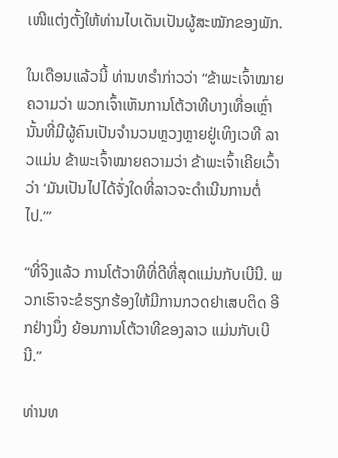ເໜີແຕ່ງຕັ້ງໃຫ້ທ່ານໄບເດັນເປັນຜູ້ສະໝັກຂອງພັກ.

ໃນເດືອນແລ້ວນີ້ ທ່ານທຣຳກ່າວວ່າ “ຂ້າພະເຈົ້າໝາຍຄວາມວ່າ ພວກເຈົ້າເຫັນການໂຕ້ວາທີບາງເທື່ອເຫຼົ່ານັ້ນທີ່ມີຜູ້ຄົນເປັນຈຳນວນຫຼວງຫຼາຍຢູ່ເທິງເວທີ ລາວແມ່ນ ຂ້າພະເຈົ້າໝາຍຄວາມວ່າ ຂ້າພະເຈົ້າເຄີຍເວົ້າວ່າ ‘ມັນເປັນໄປໄດ້ຈັ່ງໃດທີ່ລາວຈະດຳເນີນການຕໍ່ໄປ.’”

“ທີ່ຈິງແລ້ວ ການໂຕ້ວາທີທີ່ດີທີ່ສຸດແມ່ນກັບເບີນີ. ພວກເຮົາຈະຂໍຮຽກຮ້ອງໃຫ້ມີການກວດຢາເສບຕິດ ອີກຢ່າງນຶ່ງ ຍ້ອນການໂຕ້ວາທີຂອງລາວ ແມ່ນກັບເບີນີ.”

ທ່ານທ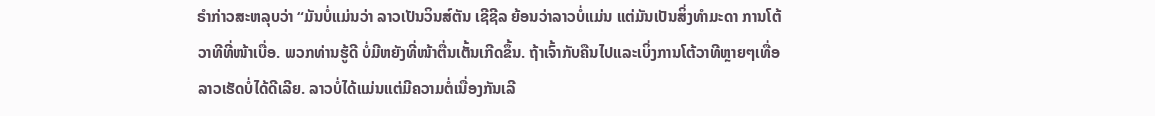ຣຳກ່າວສະຫລຸບວ່າ “ມັນບໍ່ແມ່ນວ່າ ລາວເປັນວິນສ໌ຕັນ ເຊີຊີລ ຍ້ອນວ່າລາວບໍ່ແມ່ນ ແຕ່ມັນເປັນສິ່ງທຳມະດາ ການໂຕ້ວາທີທີ່ໜ້າເບື່ອ. ພວກທ່ານຮູ້ດີ ບໍ່ມີຫຍັງທີ່ໜ້າຕື່ນເຕັ້ນເກີດຂຶ້ນ. ຖ້າເຈົ້າກັບຄືນໄປແລະເບິ່ງການໂຕ້ວາທີຫຼາຍໆເທື່ອ ລາວເຮັດບໍ່ໄດ້ດີເລີຍ. ລາວບໍ່ໄດ້ແມ່ນແຕ່ມີຄວາມຕໍ່ເນື່ອງກັນເລີ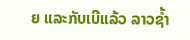ຍ ແລະກັບເບີແລ້ວ ລາວຊ້ຳ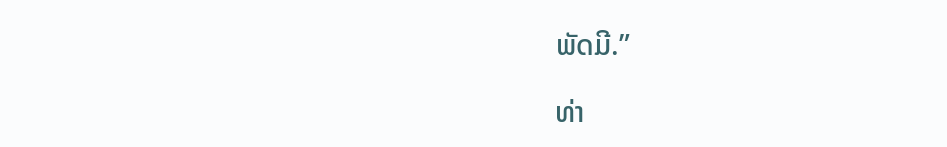ພັດມີ.”

ທ່າ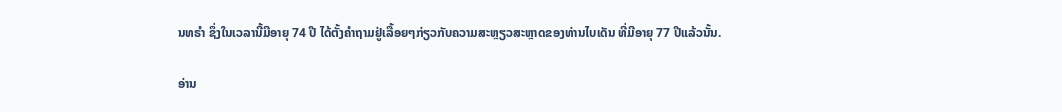ນທຣຳ ຊຶ່ງໃນເວລານີ້ມີອາຍຸ 74 ປີ ໄດ້ຕັ້ງຄຳຖາມຢູ່ເລື້ອຍໆກ່ຽວກັບຄວາມສະຫຼຽວສະຫຼາດຂອງທ່ານໄບເດັນ ທີ່ມີອາຍຸ 77 ປີແລ້ວນັ້ນ.

ອ່ານ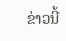ຂ່າວນີ້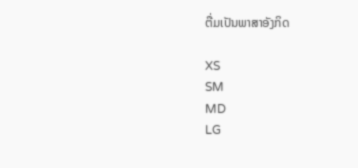ຕື່ມເປັນພາສາອັງກິດ

XS
SM
MD
LG